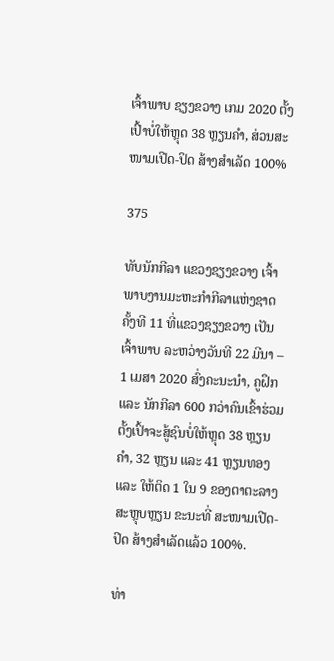ເຈົ້າພາບ ຊຽງຂວາງ ເກມ 2020 ຕັ້ງເປົ້າບໍ່ໃຫ້ຫຼຸດ 38 ຫຼຽນຄໍາ, ສ່ວນສະໜາມເປີດ-ປິດ ສ້າງສໍາເລັດ 100%

375

ທັບນັກກີລາ ແຂວງຊຽງຂວາງ ເຈົ້າພາບງານມະຫະກໍາກີລາແຫ່ງຊາດ ຄັ້ງທີ 11 ທີ່ແຂວງຊຽງຂວາງ ເປັນເຈົ້າພາບ ລະຫວ່າງວັນທີ 22 ມີນາ – 1 ເມສາ 2020 ສົ່ງຄະນະນໍາ, ຄູຝຶກ ແລະ ນັກກີລາ 600 ກວ່າຄົນເຂົ້າຮ່ວມ ຕັ້ງເປົ້າຈະສູ້ຊົນບໍ່ໃຫ້ຫຼຸດ 38 ຫຼຽນຄໍາ, 32 ຫຼຽນ ແລະ 41 ຫຼຽນທອງ ແລະ ໃຫ້ຕິດ 1 ໃນ 9 ຂອງຕາຕະລາງສະຫຼຸບຫຼຽນ ຂະນະທີ່ ສະໜາມເປີດ-ປິດ ສ້າງສໍາເລັດແລ້ວ 100%.

ທ່າ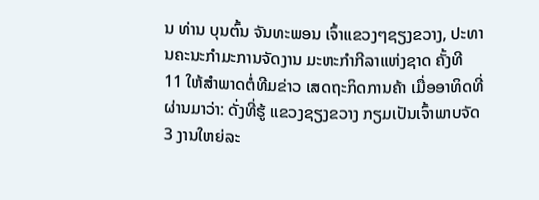ນ ທ່ານ ບຸນຕົ້ນ ຈັນທະພອນ ເຈົ້າແຂວງໆຊຽງຂວາງ, ປະທານຄະນະກຳມະການຈັດງານ ມະຫະກໍາກີລາແຫ່ງຊາດ ຄັ້ງທີ 11 ໃຫ້ສໍາພາດຕໍ່ທີມຂ່າວ ເສດຖະກິດການຄ້າ ເມື່ອອາທິດທີ່ຜ່ານມາວ່າ: ດັ່ງທີ່ຮູ້ ແຂວງຊຽງຂວາງ ກຽມເປັນເຈົ້າພາບຈັດ 3 ງານໃຫຍ່ລະ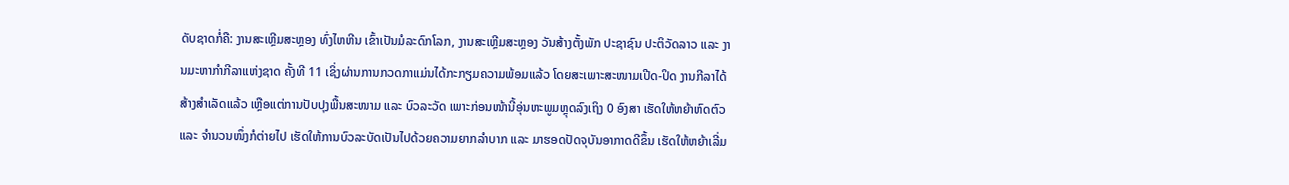ດັບຊາດກໍ່ຄື: ງານສະເຫຼີມສະຫຼອງ ທົ່ງໄຫຫີນ ເຂົ້າເປັນມໍລະດົກໂລກ, ງານສະເຫຼີມສະຫຼອງ ວັນສ້າງຕັ້ງພັກ ປະຊາຊົນ ປະຕິວັດລາວ ແລະ ງານມະຫາກໍາກີລາແຫ່ງຊາດ ຄັ້ງທີ 11 ເຊິ່ງຜ່ານການກວດກາແມ່ນໄດ້ກະກຽມຄວາມພ້ອມແລ້ວ ໂດຍສະເພາະສະໜາມເປີດ-ປິດ ງານກີລາໄດ້ສ້າງສໍາເລັດແລ້ວ ເຫຼືອແຕ່ການປັບປຸງພື້ນສະໜາມ ແລະ ບົວລະວັດ ເພາະກ່ອນໜ້ານີ້ອຸ່ນຫະພູມຫຼຸດລົງເຖິງ 0 ອົງສາ ເຮັດໃຫ້ຫຍ້າຫົດຕົວ ແລະ ຈໍານວນໜຶ່ງກໍຕ່າຍໄປ ເຮັດໃຫ້ການບົວລະບັດເປັນໄປດ້ວຍຄວາມຍາກລໍາບາກ ແລະ ມາຮອດປັດຈຸບັນອາກາດດີຂຶ້ນ ເຮັດໃຫ້ຫຍ້າເລີ່ມ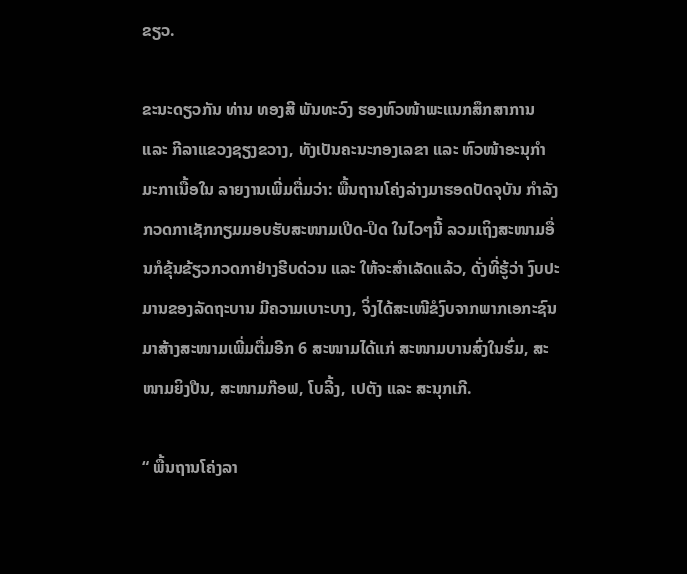ຂຽວ.

ຂະນະດຽວກັນ ທ່ານ ທອງສີ ພັນທະວົງ ຮອງຫົວໜ້າພະແນກສຶກສາການ ແລະ ກີລາແຂວງຊຽງຂວາງ, ທັງເປັນຄະນະກອງເລຂາ ແລະ ຫົວໜ້າອະນຸກໍາມະກາເນື້ອໃນ ລາຍງານເພີ່ມຕື່ມວ່າ: ພື້ນຖານໂຄ່ງລ່າງມາຮອດປັດຈຸບັນ ກໍາລັງກວດກາເຊັກກຽມມອບຮັບສະໜາມເປີດ-ປິດ ໃນໄວໆນີ້ ລວມເຖິງສະໜາມອື່ນກໍຂຸ້ນຂ້ຽວກວດກາຢ່າງຮີບດ່ວນ ແລະ ໃຫ້ຈະສໍາເລັດແລ້ວ, ດັ່ງທີ່ຮູ້ວ່າ ງົບປະມານຂອງລັດຖະບານ ມີຄວາມເບາະບາງ, ຈິ່ງໄດ້ສະເໜີຂໍງົບຈາກພາກເອກະຊົນ ມາສ້າງສະໜາມເພີ່ມຕື່ມອີກ 6 ສະໜາມໄດ້ແກ່ ສະໜາມບານສົ່ງໃນຮົ່ມ, ສະໜາມຍິງປືນ, ສະໜາມກ໊ອຟ, ໂບລີ້ງ, ເປຕັງ ແລະ ສະນຸກເກີ.

“ ພື້ນຖານໂຄ່ງລາ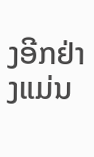ງອີກຢ່າງແມ່ນ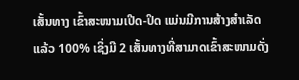ເສັ້ນທາງ ເຂົ້າສະໜາມເປີດ-ປິດ ແມ່ນມີການສ້າງສໍາເລັດແລ້ວ 100% ເຊິ່ງມີ 2 ເສັ້ນທາງທີ່ສາມາດເຂົ້າສະໜາມດັ່ງ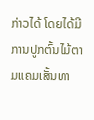ກ່າວໄດ້ ໂດຍໄດ້ມີການປູກຕົ້ນໄມ້ຕາມແຄມເສັ້ນທາ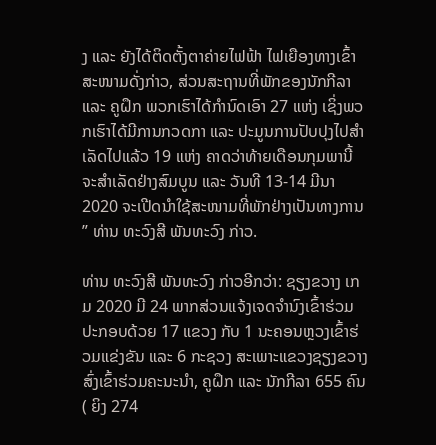ງ ແລະ ຍັງໄດ້ຕິດຕັ້ງຕາຄ່າຍໄຟຟ້າ ໄຟເຍືອງທາງເຂົ້າສະໜາມດັ່ງກ່າວ, ສ່ວນສະຖານທີ່ພັກຂອງນັກກີລາ ແລະ ຄູຝຶກ ພວກເຮົາໄດ້ກໍານົດເອົາ 27 ແຫ່ງ ເຊິ່ງພວກເຮົາໄດ້ມີການກວດກາ ແລະ ປະມູນການປັບປຸງໄປສໍາເລັດໄປແລ້ວ 19 ແຫ່ງ ຄາດວ່າທ້າຍເດືອນກຸມພານີ້ ຈະສໍາເລັດຢ່າງສົມບູນ ແລະ ວັນທີ 13-14 ມີນາ 2020 ຈະເປີດນໍາໃຊ້ສະໜາມທີ່ພັກຢ່າງເປັນທາງການ ” ທ່ານ ທະວົງສີ ພັນທະວົງ ກ່າວ.

ທ່ານ ທະວົງສີ ພັນທະວົງ ກ່າວອີກວ່າ: ຊຽງຂວາງ ເກມ 2020 ມີ 24 ພາກສ່ວນແຈ້ງເຈດຈໍານົງເຂົ້າຮ່ວມປະກອບດ້ວຍ 17 ແຂວງ ກັບ 1 ນະຄອນຫຼວງເຂົ້າຮ່ວມແຂ່ງຂັນ ແລະ 6 ກະຊວງ ສະເພາະແຂວງຊຽງຂວາງ ສົ່ງເຂົ້າຮ່ວມຄະນະນໍາ, ຄູຝຶກ ແລະ ນັກກີລາ 655 ຄົນ ( ຍິງ 274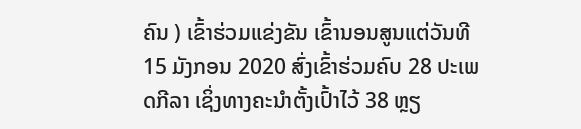ຄົນ ) ເຂົ້າຮ່ວມແຂ່ງຂັນ ເຂົ້ານອນສູນແຕ່ວັນທີ 15 ມັງກອນ 2020 ສົ່ງເຂົ້າຮ່ວມຄົບ 28 ປະເພດກີລາ ເຊິ່ງທາງຄະນໍາຕັ້ງເປົ້າໄວ້ 38 ຫຼຽ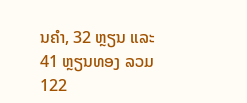ນຄໍາ, 32 ຫຼຽນ ແລະ 41 ຫຼຽນທອງ ລວມ 122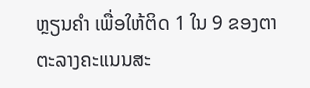ຫຼຽນຄໍາ ເພື່ອໃຫ້ຕິດ 1 ໃນ 9 ຂອງຕາຕະລາງຄະແນນສະ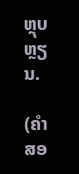ຫຼຸບຫຼຽນ.

(ຄໍາສອ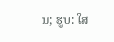ນ; ຮູບ: ໃສ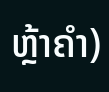ຫຼ້າຄໍາ)